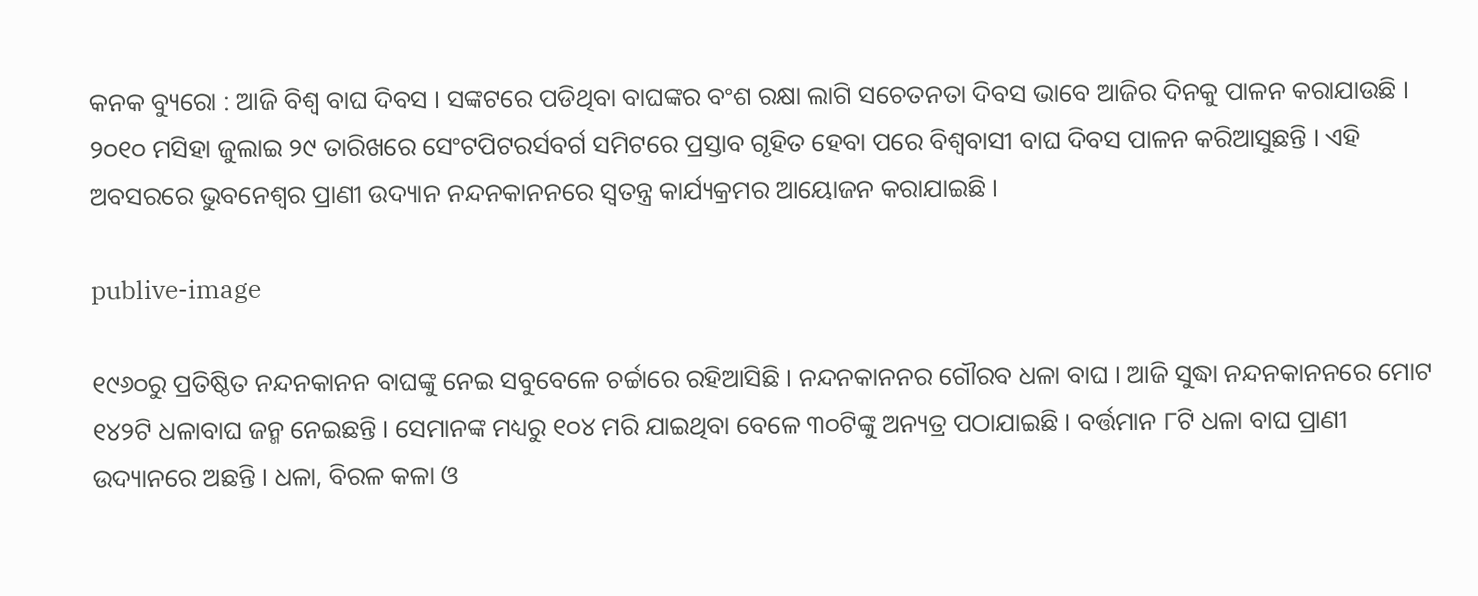କନକ ବ୍ୟୁରୋ : ଆଜି ବିଶ୍ୱ ବାଘ ଦିବସ । ସଙ୍କଟରେ ପଡିଥିବା ବାଘଙ୍କର ବଂଶ ରକ୍ଷା ଲାଗି ସଚେତନତା ଦିବସ ଭାବେ ଆଜିର ଦିନକୁ ପାଳନ କରାଯାଉଛି । ୨୦୧୦ ମସିହା ଜୁଲାଇ ୨୯ ତାରିଖରେ ସେଂଟପିଟରର୍ସବର୍ଗ ସମିଟରେ ପ୍ରସ୍ତାବ ଗୃହିତ ହେବା ପରେ ବିଶ୍ୱବାସୀ ବାଘ ଦିବସ ପାଳନ କରିଆସୁଛନ୍ତି । ଏହି ଅବସରରେ ଭୁବନେଶ୍ୱର ପ୍ରାଣୀ ଉଦ୍ୟାନ ନନ୍ଦନକାନନରେ ସ୍ୱତନ୍ତ୍ର କାର୍ଯ୍ୟକ୍ରମର ଆୟୋଜନ କରାଯାଇଛି ।

publive-image

୧୯୬୦ରୁ ପ୍ରତିଷ୍ଠିତ ନନ୍ଦନକାନନ ବାଘଙ୍କୁ ନେଇ ସବୁବେଳେ ଚର୍ଚ୍ଚାରେ ରହିଆସିଛି । ନନ୍ଦନକାନନର ଗୌରବ ଧଳା ବାଘ । ଆଜି ସୁଦ୍ଧା ନନ୍ଦନକାନନରେ ମୋଟ ୧୪୨ଟି ଧଳାବାଘ ଜନ୍ମ ନେଇଛନ୍ତି । ସେମାନଙ୍କ ମଧ୍ୟରୁ ୧୦୪ ମରି ଯାଇଥିବା ବେଳେ ୩୦ଟିଙ୍କୁ ଅନ୍ୟତ୍ର ପଠାଯାଇଛି । ବର୍ତ୍ତମାନ ୮ଟି ଧଳା ବାଘ ପ୍ରାଣୀ ଉଦ୍ୟାନରେ ଅଛନ୍ତି । ଧଳା, ବିରଳ କଳା ଓ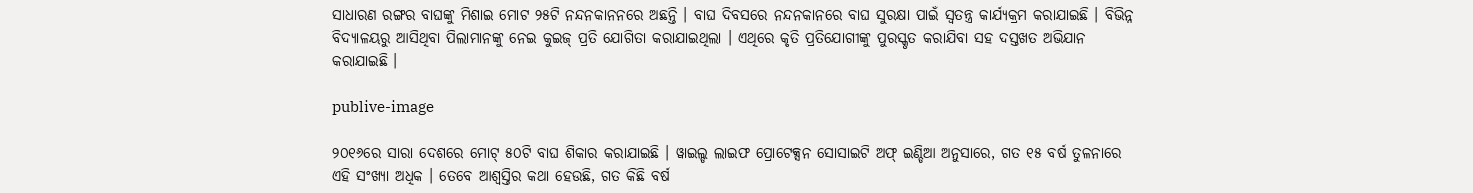ସାଧାରଣ ରଙ୍ଗର ବାଘଙ୍କୁ ମିଶାଇ ମୋଟ ୨୫ଟି ନନ୍ଦନକାନନରେ ଅଛନ୍ତି । ବାଘ ଦିବସରେ ନନ୍ଦନକାନରେ ବାଘ ସୁରକ୍ଷା ପାଇଁ ସ୍ୱତନ୍ତ୍ର କାର୍ଯ୍ୟକ୍ରମ କରାଯାଇଛି । ବିଭିନ୍ନ ବିଦ୍ୟାଳୟରୁ ଆସିଥିବା ପିଲାମାନଙ୍କୁ ନେଇ କୁଇଜ୍ ପ୍ରତି ଯୋଗିତା କରାଯାଇଥିଲା । ଏଥିରେ କୃତି ପ୍ରତିଯୋଗୀଙ୍କୁ ପୁରସ୍କୃତ କରାଯିବା ସହ ଦସ୍ତଖତ ଅଭିଯାନ କରାଯାଇଛି ।

publive-image

୨୦୧୬ରେ ସାରା ଦେଶରେ ମୋଟ୍ ୫୦ଟି ବାଘ ଶିକାର କରାଯାଇଛି । ୱାଇଲ୍ଡ ଲାଇଫ ପ୍ରୋଟେକ୍ସନ ସୋସାଇଟି ଅଫ୍ ଇଣ୍ଡିଆ ଅନୁସାରେ, ଗତ ୧୫ ବର୍ଷ ତୁଳନାରେ ଏହି ସଂଖ୍ୟା ଅଧିକ । ତେବେ ଆଶ୍ୱସ୍ତିର କଥା ହେଉଛି, ଗତ କିଛି ବର୍ଷ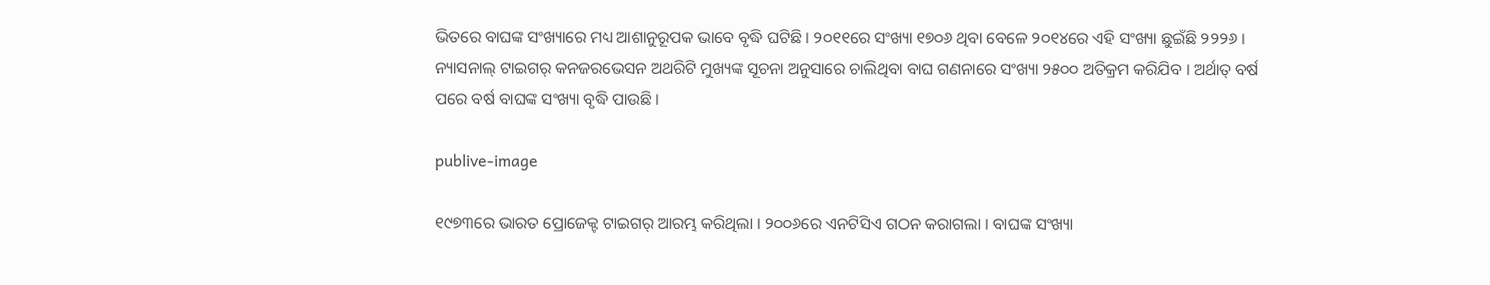ଭିତରେ ବାଘଙ୍କ ସଂଖ୍ୟାରେ ମଧ୍ୟ ଆଶାନୁରୂପକ ଭାବେ ବୃଦ୍ଧି ଘଟିଛି । ୨୦୧୧ରେ ସଂଖ୍ୟା ୧୭୦୬ ଥିବା ବେଳେ ୨୦୧୪ରେ ଏହି ସଂଖ୍ୟା ଛୁଇଁଛି ୨୨୨୬ । ନ୍ୟାସନାଲ୍ ଟାଇଗର୍ କନଜରଭେସନ ଅଥରିଟି ମୁଖ୍ୟଙ୍କ ସୂଚନା ଅନୁସାରେ ଚାଲିଥିବା ବାଘ ଗଣନାରେ ସଂଖ୍ୟା ୨୫୦୦ ଅତିକ୍ରମ କରିଯିବ । ଅର୍ଥାତ୍ ବର୍ଷ ପରେ ବର୍ଷ ବାଘଙ୍କ ସଂଖ୍ୟା ବୃଦ୍ଧି ପାଉଛି ।

publive-image

୧୯୭୩ରେ ଭାରତ ପ୍ରୋଜେକ୍ଟ ଟାଇଗର୍ ଆରମ୍ଭ କରିଥିଲା । ୨୦୦୬ରେ ଏନଟିସିଏ ଗଠନ କରାଗଲା । ବାଘଙ୍କ ସଂଖ୍ୟା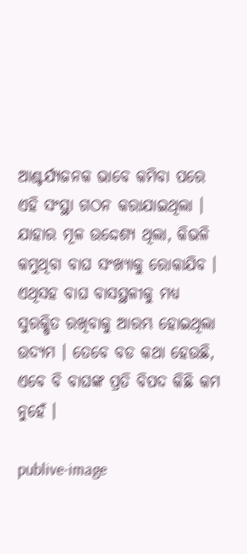ଆଶ୍ଚର୍ଯ୍ୟଜନକ ଭାବେ କମିବା ପରେ ଏହି ସଂସ୍ଥା ଗଠନ କରାଯାଇଥିଲା । ଯାହାର ମୂଳ ଉଦ୍ଦେଶ୍ୟ ଥିଲା, କିଭଳି କମୁଥିବା ବାଘ ସଂଖ୍ୟାକୁ ରୋକାଯିବ । ଏଥିସହ ବାଘ ବାସସ୍ଥଳୀକୁ ମଧ୍ୟ ସୁରକ୍ଷିତ ରଖିବାକୁ ଆରମ୍ଭ ହୋଇଥିଲା ଉଦ୍ୟମ । ତେବେ ବଡ କଥା ହେଉଛି, ଏବେ ବି ବାଘଙ୍କ ପ୍ରତି ବିପଦ କିଛି କମ ନୁହେଁ ।

publive-image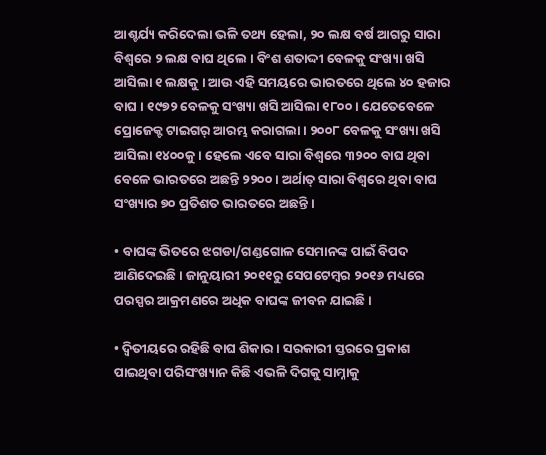ଆଶ୍ଚର୍ଯ୍ୟ କରିଦେଲା ଭଳି ତଥ୍ୟ ହେଲା, ୨୦ ଲକ୍ଷ ବର୍ଷ ଆଗରୁ ସାରା ବିଶ୍ୱରେ ୨ ଲକ୍ଷ ବାଘ ଥିଲେ । ବିଂଶ ଶତାଦ୍ଦୀ ବେଳକୁ ସଂଖ୍ୟା ଖସି ଆସିଲା ୧ ଲକ୍ଷକୁ । ଆଉ ଏହି ସମୟରେ ଭାରତରେ ଥିଲେ ୪୦ ହଜାର ବାଘ । ୧୯୭୨ ବେଳକୁ ସଂଖ୍ୟା ଖସି ଆସିଲା ୧୮୦୦ । ଯେତେବେଳେ ପ୍ରୋଜେକ୍ଟ ଟାଇଗର୍ ଆରମ୍ଭ କରାଗଲା । ୨୦୦୮ ବେଳକୁ ସଂଖ୍ୟା ଖସି ଆସିଲା ୧୪୦୦କୁ । ହେଲେ ଏବେ ସାରା ବିଶ୍ୱରେ ୩୨୦୦ ବାଘ ଥିବା ବେଳେ ଭାରତରେ ଅଛନ୍ତି ୨୨୦୦ । ଅର୍ଥାତ୍ ସାରା ବିଶ୍ୱରେ ଥିବା ବାଘ ସଂଖ୍ୟାର ୭୦ ପ୍ରତିଶତ ଭାରତରେ ଅଛନ୍ତି ।

• ବାଘଙ୍କ ଭିତରେ ଝଗଡା/ଗଣ୍ଡଗୋଳ ସେମାନଙ୍କ ପାଇଁ ବିପଦ ଆଣିଦେଇଛି । ଜାନୁୟାରୀ ୨୦୧୧ରୁ ସେପଟେମ୍ବର ୨୦୧୬ ମଧ୍ୟରେ ପରସ୍ପର ଆକ୍ରମଣରେ ଅଧିକ ବାଘଙ୍କ ଜୀବନ ଯାଇଛି ।

• ଦ୍ୱିତୀୟରେ ରହିଛି ବାଘ ଶିକାର । ସରକାରୀ ସ୍ତରରେ ପ୍ରକାଶ ପାଇଥିବା ପରିସଂଖ୍ୟାନ କିଛି ଏଭଳି ଦିଗକୁ ସାମ୍ନାକୁ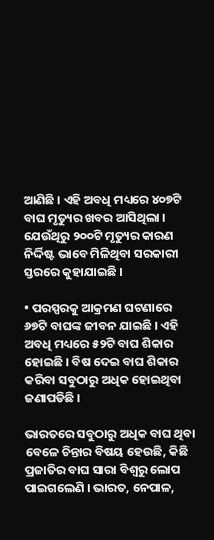ଆଣିଛି । ଏହି ଅବଧି ମଧ୍ୟରେ ୪୦୭ଟି ବାଘ ମୃତ୍ୟୁର ଖବର ଆସିଥିଲା । ଯେଉଁଥିରୁ ୨୦୦ଟି ମୃତ୍ୟୁର କାରଣ ନିର୍ଦ୍ଦିଷ୍ଟ ଭାବେ ମିଳିଥିବା ସରକାରୀ ସ୍ତରରେ କୁହାଯାଇଛି ।

• ପରସ୍ପରକୁ ଆକ୍ରମଣ ଘଟଣାରେ ୬୭ଟି ବାଘଙ୍କ ଜୀବନ ଯାଇଛି । ଏହି ଅବଧି ମଧ୍ୟରେ ୫୨ଟି ବାଘ ଶିକାର ହୋଇଛି । ବିଷ ଦେଇ ବାଘ ଶିକାର କରିବା ସବୁଠାରୁ ଅଧିକ ହୋଇଥିବା ଜଣାପଡିଛି ।

ଭାରତରେ ସବୁଠାରୁ ଅଧିକ ବାଘ ଥିବା ବେଳେ ଚିନ୍ତାର ବିଷୟ ହେଉଛି, କିଛି ପ୍ରଜାତିର ବାଘ ସାରା ବିଶ୍ୱରୁ ଲୋପ ପାଇଗଲେଣି । ଭାରତ, ନେପାଳ,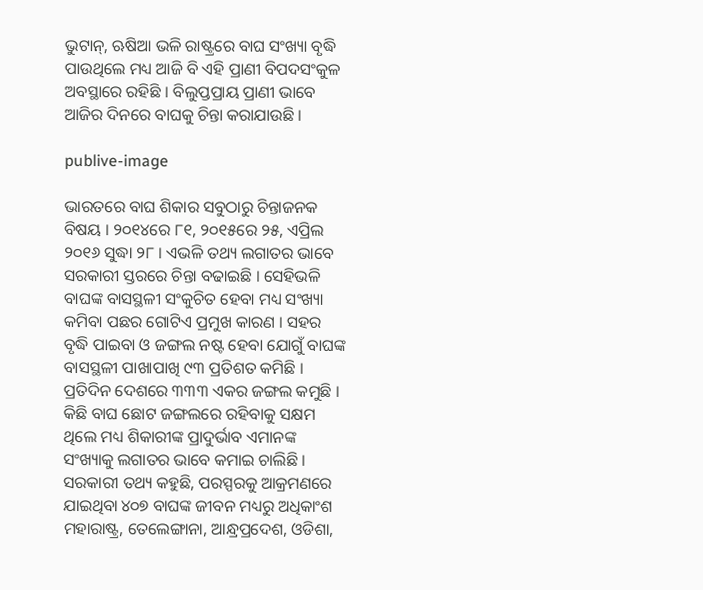ଭୁଟାନ୍, ଋଷିଆ ଭଳି ରାଷ୍ଟ୍ରରେ ବାଘ ସଂଖ୍ୟା ବୃଦ୍ଧି ପାଉଥିଲେ ମଧ୍ୟ ଆଜି ବି ଏହି ପ୍ରାଣୀ ବିପଦସଂକୁଳ ଅବସ୍ଥାରେ ରହିଛି । ବିଲୁପ୍ତପ୍ରାୟ ପ୍ରାଣୀ ଭାବେ ଆଜିର ଦିନରେ ବାଘକୁ ଚିନ୍ତା କରାଯାଉଛି ।

publive-image

ଭାରତରେ ବାଘ ଶିକାର ସବୁଠାରୁ ଚିନ୍ତାଜନକ ବିଷୟ । ୨୦୧୪ରେ ୮୧, ୨୦୧୫ରେ ୨୫, ଏପ୍ରିଲ ୨୦୧୬ ସୁଦ୍ଧା ୨୮ । ଏଭଳି ତଥ୍ୟ ଲଗାତର ଭାବେ ସରକାରୀ ସ୍ତରରେ ଚିନ୍ତା ବଢାଇଛି । ସେହିଭଳି ବାଘଙ୍କ ବାସସ୍ଥଳୀ ସଂକୁଚିତ ହେବା ମଧ୍ୟ ସଂଖ୍ୟା କମିବା ପଛର ଗୋଟିଏ ପ୍ରମୁଖ କାରଣ । ସହର ବୃଦ୍ଧି ପାଇବା ଓ ଜଙ୍ଗଲ ନଷ୍ଟ ହେବା ଯୋଗୁଁ ବାଘଙ୍କ ବାସସ୍ଥଳୀ ପାଖାପାଖି ୯୩ ପ୍ରତିଶତ କମିଛି । ପ୍ରତିଦିନ ଦେଶରେ ୩୩୩ ଏକର ଜଙ୍ଗଲ କମୁଛି । କିଛି ବାଘ ଛୋଟ ଜଙ୍ଗଲରେ ରହିବାକୁ ସକ୍ଷମ ଥିଲେ ମଧ୍ୟ ଶିକାରୀଙ୍କ ପ୍ରାଦୁର୍ଭାବ ଏମାନଙ୍କ ସଂଖ୍ୟାକୁ ଲଗାତର ଭାବେ କମାଇ ଚାଲିଛି । ସରକାରୀ ତଥ୍ୟ କହୁଛି, ପରସ୍ପରକୁ ଆକ୍ରମଣରେ ଯାଇଥିବା ୪୦୭ ବାଘଙ୍କ ଜୀବନ ମଧ୍ୟରୁ ଅଧିକାଂଶ ମହାରାଷ୍ଟ୍ର, ତେଲେଙ୍ଗାନା, ଆନ୍ଧ୍ରପ୍ରଦେଶ, ଓଡିଶା,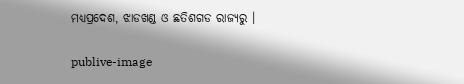ମଧ୍ୟପ୍ରଦେଶ, ଝାଡଖଣ୍ଡ ଓ ଛତିଶଗଡ ରାଜ୍ୟରୁ ।

publive-image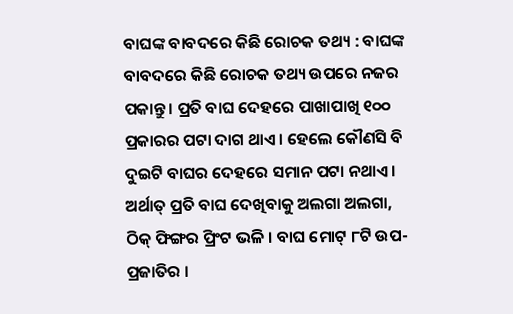ବାଘଙ୍କ ବାବଦରେ କିଛି ରୋଚକ ତଥ୍ୟ : ବାଘଙ୍କ ବାବଦରେ କିଛି ରୋଚକ ତଥ୍ୟ ଉପରେ ନଜର ପକାନ୍ତୁ । ପ୍ରତି ବାଘ ଦେହରେ ପାଖାପାଖି ୧୦୦ ପ୍ରକାରର ପଟା ଦାଗ ଥାଏ । ହେଲେ କୌଣସି ବି ଦୁଇଟି ବାଘର ଦେହରେ ସମାନ ପଟା ନଥାଏ । ଅର୍ଥାତ୍ ପ୍ରତି ବାଘ ଦେଖିବାକୁ ଅଲଗା ଅଲଗା, ଠିକ୍ ଫିଙ୍ଗର ପ୍ରିଂଟ ଭଳି । ବାଘ ମୋଟ୍ ୮ଟି ଉପ-ପ୍ରଜାତିର ।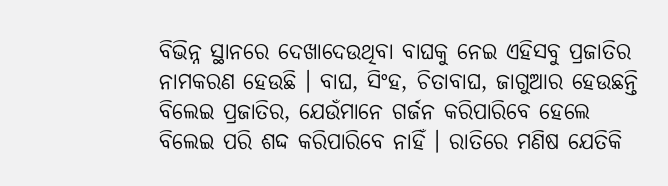ବିଭିନ୍ନ ସ୍ଥାନରେ ଦେଖାଦେଉଥିବା ବାଘକୁ ନେଇ ଏହିସବୁ ପ୍ରଜାତିର ନାମକରଣ ହେଉଛି । ବାଘ, ସିଂହ, ଚିତାବାଘ, ଜାଗୁଆର ହେଉଛନ୍ତି ବିଲେଇ ପ୍ରଜାତିର, ଯେଉଁମାନେ ଗର୍ଜନ କରିପାରିବେ ହେଲେ ବିଲେଇ ପରି ଶଦ୍ଦ କରିପାରିବେ ନାହିଁ । ରାତିରେ ମଣିଷ ଯେତିକି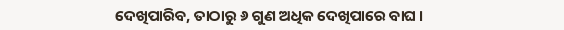ଦେଖିପାରିବ, ତାଠାରୁ ୬ ଗୁଣ ଅଧିକ ଦେଖିପାରେ ବାଘ ।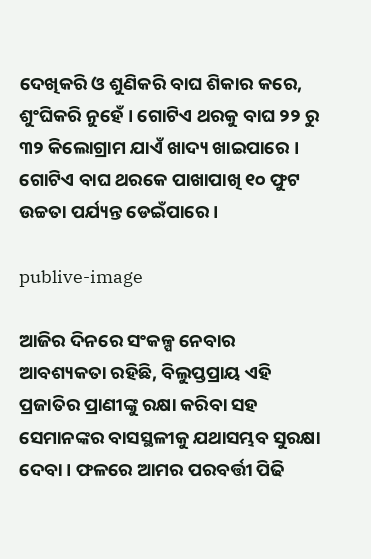ଦେଖିକରି ଓ ଶୁଣିକରି ବାଘ ଶିକାର କରେ, ଶୁଂଘିକରି ନୁହେଁ । ଗୋଟିଏ ଥରକୁ ବାଘ ୨୨ ରୁ ୩୨ କିଲୋଗ୍ରାମ ଯାଏଁ ଖାଦ୍ୟ ଖାଇପାରେ । ଗୋଟିଏ ବାଘ ଥରକେ ପାଖାପାଖି ୧୦ ଫୁଟ ଉଚ୍ଚତା ପର୍ଯ୍ୟନ୍ତ ଡେଇଁପାରେ ।

publive-image

ଆଜିର ଦିନରେ ସଂକଳ୍ପ ନେବାର ଆବଶ୍ୟକତା ରହିଛି, ବିଲୁପ୍ତପ୍ରାୟ ଏହି ପ୍ରଜାତିର ପ୍ରାଣୀଙ୍କୁ ରକ୍ଷା କରିବା ସହ ସେମାନଙ୍କର ବାସସ୍ଥଳୀକୁ ଯଥାସମ୍ଭବ ସୁରକ୍ଷା ଦେବା । ଫଳରେ ଆମର ପରବର୍ତ୍ତୀ ପିଢି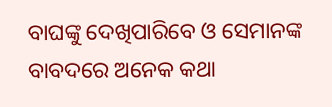ବାଘଙ୍କୁ ଦେଖିପାରିବେ ଓ ସେମାନଙ୍କ ବାବଦରେ ଅନେକ କଥା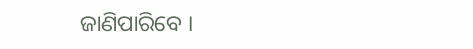ଜାଣିପାରିବେ ।